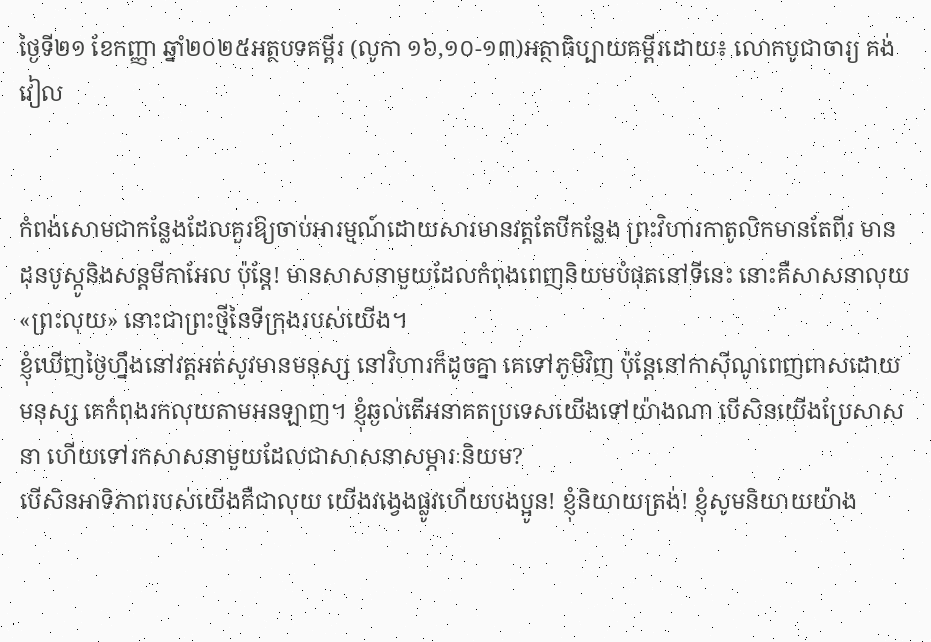ថ្ងៃទី២១ ខែកញ្ញា ឆ្នាំ២០២៥អត្ថបទគម្ពីរ (លូកា ១៦,១០-១៣)អត្ថាធិប្បាយគម្ពីរដោយ៖ លោកបូជាចារ្យ គង់ វៀល


កំពង់សោមជាកន្លែងដែលគួរឱ្យចាប់អារម្មណ៍ដោយសារមានវត្តតែបីកន្លែង ព្រះវិហារកាតូលិកមានតែពីរ មានដុនបូស្កូនិងសន្តមីកាអែល ប៉ុន្តែ! មានសាសនាមួយដែលកំពុងពេញនិយមបំផុតនៅទីនេះ នោះគឺសាសនាលុយ «ព្រះលុយ» នោះជាព្រះថ្មីនៃទីក្រុងរបស់យើង។
ខ្ញុំឃើញថ្ងៃហ្នឹងនៅវត្តអត់សូវមានមនុស្ស នៅវិហារក៏ដូចគ្នា គេទៅភូមិវិញ ប៉ុន្តែនៅកាស៊ីណូពេញពាសដោយមនុស្ស គេកំពុងរកលុយតាមអនឡាញ។ ខ្ញុំឆ្ងល់តើអនាគតប្រទេសយើងទៅយ៉ាងណា បើសិនយើងប្រែសាសនា ហើយទៅរកសាសនាមួយដែលជាសាសនាសម្ភារៈនិយម?
បើសិនអាទិភាពរបស់យើងគឺជាលុយ យើងវង្វេងផ្លូវហើយបងប្អូន! ខ្ញុំនិយាយត្រង់! ខ្ញុំសូមនិយាយយ៉ាង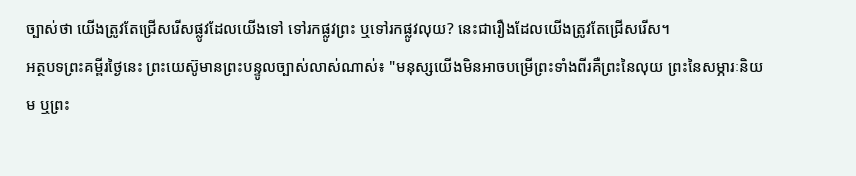ច្បាស់ថា យើងត្រូវតែជ្រើសរើសផ្លូវដែលយើងទៅ ទៅរកផ្លូវព្រះ ឬទៅរកផ្លូវលុយ? នេះជារឿងដែលយើងត្រូវតែជ្រើសរើស។
អត្ថបទព្រះគម្ពីរថ្ងៃនេះ ព្រះយេស៊ូមានព្រះបន្ទូលច្បាស់លាស់ណាស់៖ "មនុស្សយើងមិនអាចបម្រើព្រះទាំងពីរគឺព្រះនៃលុយ ព្រះនៃសម្ភារៈនិយម ឬព្រះ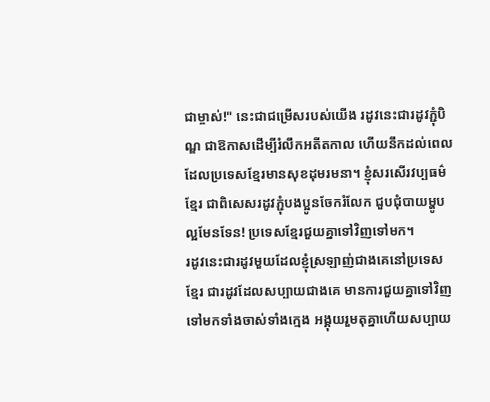ជាម្ចាស់!" នេះជាជម្រើសរបស់យើង រដូវនេះជារដូវភ្ជុំបិណ្ឌ ជាឱកាសដើម្បីរំលឹកអតីតកាល ហើយនឹកដល់ពេលដែលប្រទេសខ្មែរមានសុខដុមរមនា។ ខ្ញុំសរសើរវប្បធម៌ខ្មែរ ជាពិសេសរដូវភ្ជុំបងប្អូនចែករំលែក ជួបជុំបាយម្ហូបល្អមែនទែន! ប្រទេសខ្មែរជួយគ្នាទៅវិញទៅមក។
រដូវនេះជារដូវមួយដែលខ្ញុំស្រឡាញ់ជាងគេនៅប្រទេសខ្មែរ ជារដូវដែលសប្បាយជាងគេ មានការជួយគ្នាទៅវិញទៅមកទាំងចាស់ទាំងក្មេង អង្គុយរួមតុគ្នាហើយសប្បាយ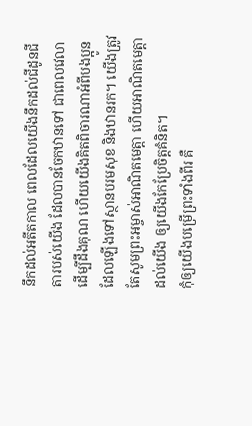នឹកដល់អតីតកាល ពេលដែលយើងនឹកដល់ជីដូនជីតារបស់យើង ដែលបានចែកឋានទៅ ជាពេលវេលាដើម្បីដឹងគុណ ហើយយើងគិតពិចារណាអំពីបងប្អូនដែលឡើងទៅស្ថានបរមសុខ និងឋានរក។ យើងត្រូវតែសូមព្រះអម្ចាស់អាណិតមេត្តា ហើយអាណិតមេត្តាដល់យើង ឲ្យយើងកែប្រែចិត្តគំនិត។
កុំឲ្យយើងបម្រើព្រះទាំងពីរ គឺ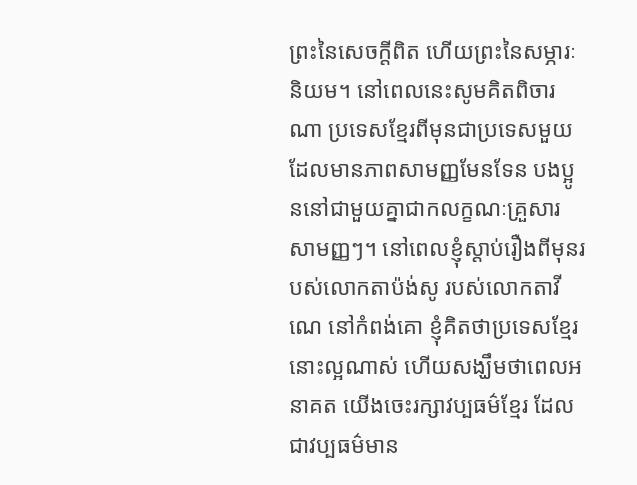ព្រះនៃសេចក្តីពិត ហើយព្រះនៃសម្ភារៈនិយម។ នៅពេលនេះសូមគិតពិចារណា ប្រទេសខ្មែរពីមុនជាប្រទេសមួយដែលមានភាពសាមញ្ញមែនទែន បងប្អូននៅជាមួយគ្នាជាកលក្ខណៈគ្រួសារ សាមញ្ញៗ។ នៅពេលខ្ញុំស្ដាប់រឿងពីមុនរបស់លោកតាប៉ង់សូ របស់លោកតាវីណេ នៅកំពង់គោ ខ្ញុំគិតថាប្រទេសខ្មែរនោះល្អណាស់ ហើយសង្ឃឹមថាពេលអនាគត យើងចេះរក្សាវប្បធម៌ខ្មែរ ដែលជាវប្បធម៌មាន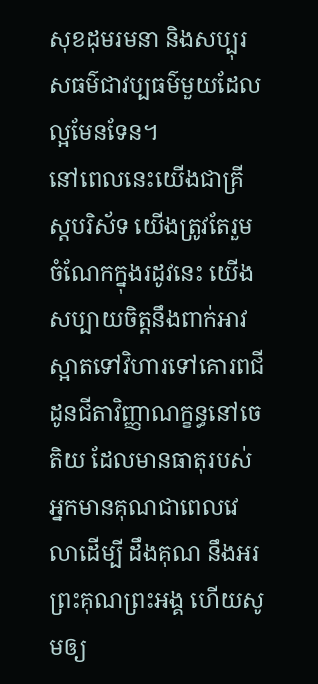សុខដុមរមនា និងសប្បុរសធម៌ជាវប្បធម៌មួយដែលល្អមែនទែន។
នៅពេលនេះយើងជាគ្រីស្តបរិស័ទ យើងត្រូវតែរួមចំណែកក្នុងរដូវនេះ យើងសប្បាយចិត្តនឹងពាក់អាវស្អាតទៅវិហារទៅគោរពជីដូនជីតាវិញ្ញាណក្ខន្ធនៅចេតិយ ដែលមានធាតុរបស់អ្នកមានគុណជាពេលវេលាដើម្បី ដឹងគុណ នឹងអរព្រះគុណព្រះអង្គ ហើយសូមឲ្យ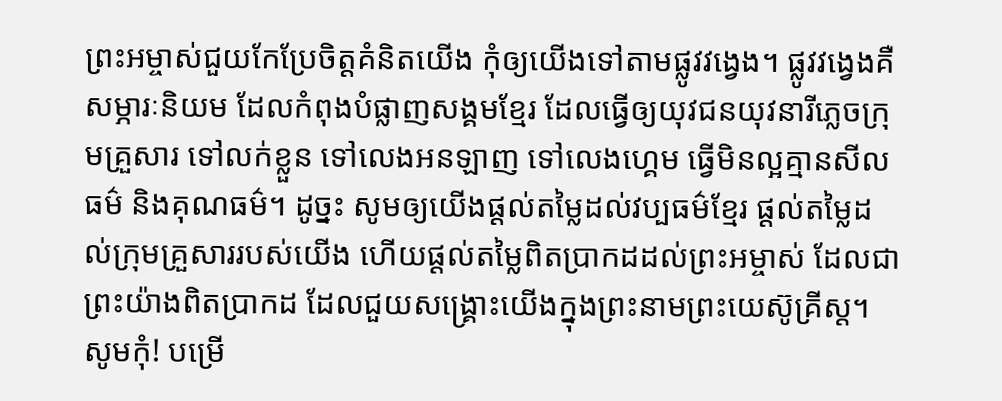ព្រះអម្ចាស់ជួយកែប្រែចិត្តគំនិតយើង កុំឲ្យយើងទៅតាមផ្លូវវង្វេង។ ផ្លូវវង្វេងគឺសម្ភារៈនិយម ដែលកំពុងបំផ្លាញសង្គមខ្មែរ ដែលធ្វើឲ្យយុវជនយុវនារីភ្លេចក្រុមគ្រួសារ ទៅលក់ខ្លួន ទៅលេងអនឡាញ ទៅលេងហ្គេម ធ្វើមិនល្អគ្មានសីលធម៌ និងគុណធម៌។ ដូច្នះ សូមឲ្យយើងផ្ដល់តម្លៃដល់វប្បធម៌ខ្មែរ ផ្ដល់តម្លៃដល់ក្រុមគ្រួសាររបស់យើង ហើយផ្ដល់តម្លៃពិតប្រាកដដល់ព្រះអម្ចាស់ ដែលជាព្រះយ៉ាងពិតប្រាកដ ដែលជួយសង្គ្រោះយើងក្នុងព្រះនាមព្រះយេស៊ូគ្រីស្ត។
សូមកុំ! បម្រើ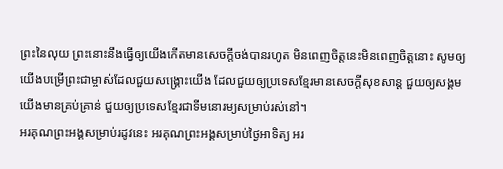ព្រះនៃលុយ ព្រះនោះនឹងធ្វើឲ្យយើងកើតមានសេចក្តីចង់បានរហូត មិនពេញចិត្តនេះមិនពេញចិត្តនោះ សូមឲ្យយើងបម្រើព្រះជាម្ចាស់ដែលជួយសង្គ្រោះយើង ដែលជួយឲ្យប្រទេសខ្មែរមានសេចក្តីសុខសាន្ត ជួយឲ្យសង្គមយើងមានគ្រប់គ្រាន់ ជួយឲ្យប្រទេសខ្មែរជាទីមនោរម្យសម្រាប់រស់នៅ។
អរគុណព្រះអង្គសម្រាប់រដូវនេះ អរគុណព្រះអង្គសម្រាប់ថ្ងៃអាទិត្យ អរ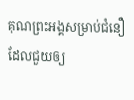គុណព្រះអង្គសម្រាប់ជំនឿ ដែលជួយឲ្យ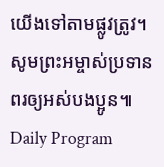យើងទៅតាមផ្លូវត្រូវ។ សូមព្រះអម្ចាស់ប្រទានពរឲ្យអស់បងប្អូន៕
Daily Program